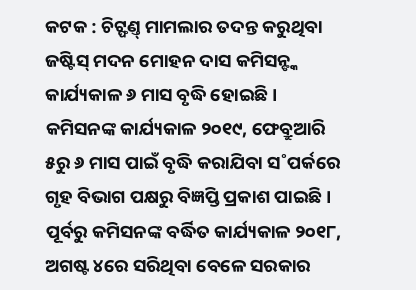କଟକ : ଚିଟ୍ଫଣ୍ତ୍ ମାମଲାର ତଦନ୍ତ କରୁଥିବା ଜଷ୍ଟିସ୍ ମଦନ ମୋହନ ଦାସ କମିସନ୍ଙ୍କ କାର୍ଯ୍ୟକାଳ ୬ ମାସ ବୃଦ୍ଧି ହୋଇଛି। କମିସନଙ୍କ କାର୍ଯ୍ୟକାଳ ୨୦୧୯, ଫେବ୍ରୁଆରି ୫ରୁ ୬ ମାସ ପାଇଁ ବୃଦ୍ଧି କରାଯିବା ସ˚ପର୍କରେ ଗୃହ ବିଭାଗ ପକ୍ଷରୁ ବିଜ୍ଞପ୍ତି ପ୍ରକାଶ ପାଇଛି। ପୂର୍ବରୁ କମିସନଙ୍କ ବର୍ଦ୍ଧିତ କାର୍ଯ୍ୟକାଳ ୨୦୧୮, ଅଗଷ୍ଟ ୪ରେ ସରିଥିବା ବେଳେ ସରକାର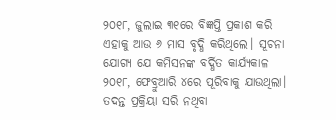୨୦୧୮, ଜୁଲାଇ ୩୧ରେ ବିଜ୍ଞପ୍ତି ପ୍ରକାଶ କରି ଏହାକୁ ଆଉ ୬ ମାସ ବୃଦ୍ଧି କରିଥିଲେ। ସୂଚନା ଯୋଗ୍ୟ ଯେ କମିସନଙ୍କ ବର୍ଦ୍ଧିତ କାର୍ଯ୍ୟକାଳ ୨୦୧୮, ଫେବ୍ରୁଆରି ୪ରେ ପୂରିବାକୁ ଯାଉଥିଲା। ତଦନ୍ତ ପ୍ରକ୍ରିୟା ସରି ନଥିବା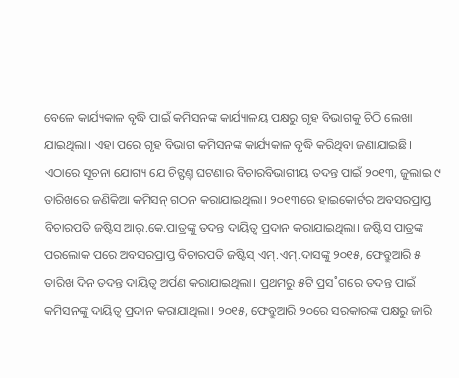ବେଳେ କାର୍ଯ୍ୟକାଳ ବୃଦ୍ଧି ପାଇଁ କମିସନଙ୍କ କାର୍ଯ୍ୟାଳୟ ପକ୍ଷରୁ ଗୃହ ବିଭାଗକୁ ଚିଠି ଲେଖା ଯାଇଥିଲା। ଏହା ପରେ ଗୃହ ବିଭାଗ କମିସନଙ୍କ କାର୍ଯ୍ୟକାଳ ବୃଦ୍ଧି କରିଥିବା ଜଣାଯାଇଛି।
ଏଠାରେ ସୂଚନା ଯୋଗ୍ୟ ଯେ ଚିଟ୍ଫଣ୍ତ୍ ଘଟଣାର ବିଚାରବିଭାଗୀୟ ତଦନ୍ତ ପାଇଁ ୨୦୧୩, ଜୁଲାଇ ୯ ତାରିଖରେ ଜଣିକିଆ କମିସନ୍ ଗଠନ କରାଯାଇଥିଲା। ୨୦୧୩ରେ ହାଇକୋର୍ଟର ଅବସରପ୍ରାପ୍ତ ବିଚାରପତି ଜଷ୍ଟିସ ଆର୍.କେ.ପାତ୍ରଙ୍କୁ ତଦନ୍ତ ଦାୟିତ୍ବ ପ୍ରଦାନ କରାଯାଇଥିଲା। ଜଷ୍ଟିସ ପାତ୍ରଙ୍କ ପରଲୋକ ପରେ ଅବସରପ୍ରାପ୍ତ ବିଚାରପତି ଜଷ୍ଟିସ୍ ଏମ୍.ଏମ୍.ଦାସଙ୍କୁ ୨୦୧୫, ଫେବ୍ରୁଆରି ୫ ତାରିଖ ଦିନ ତଦନ୍ତ ଦାୟିତ୍ବ ଅର୍ପଣ କରାଯାଇଥିଲା। ପ୍ରଥମରୁ ୫ଟି ପ୍ରସ˚ଗରେ ତଦନ୍ତ ପାଇଁ କମିସନଙ୍କୁ ଦାୟିତ୍ବ ପ୍ରଦାନ କରାଯାଥିଲା। ୨୦୧୫, ଫେବ୍ରୁଆରି ୨୦ରେ ସରକାରଙ୍କ ପକ୍ଷରୁ ଜାରି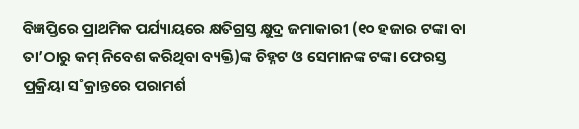ବିଜ୍ଞପ୍ତିରେ ପ୍ରାଥମିକ ପର୍ଯ୍ୟାୟରେ କ୍ଷତିଗ୍ରସ୍ତ କ୍ଷୁଦ୍ର ଜମାକାରୀ (୧୦ ହଜାର ଟଙ୍କା ବା ତା’ଠାରୁ କମ୍ ନିବେଶ କରିଥିବା ବ୍ୟକ୍ତି)ଙ୍କ ଚିହ୍ନଟ ଓ ସେମାନଙ୍କ ଟଙ୍କା ଫେରସ୍ତ ପ୍ରକ୍ରିୟା ସ˚କ୍ରାନ୍ତରେ ପରାମର୍ଶ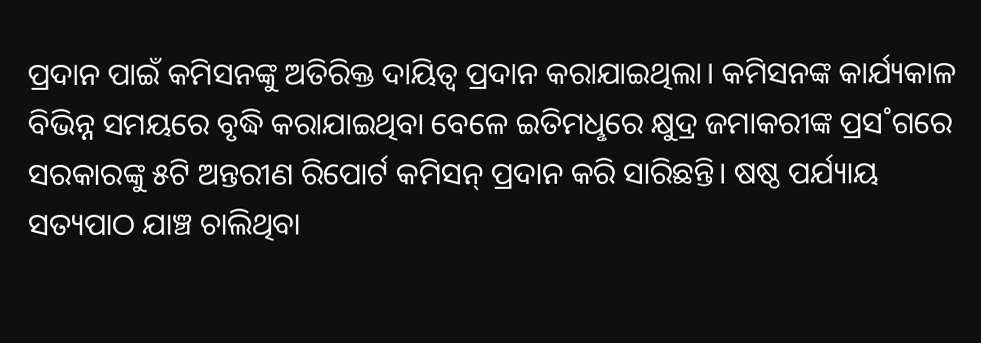ପ୍ରଦାନ ପାଇଁ କମିସନଙ୍କୁ ଅତିରିକ୍ତ ଦାୟିତ୍ବ ପ୍ରଦାନ କରାଯାଇଥିଲା। କମିସନଙ୍କ କାର୍ଯ୍ୟକାଳ ବିଭିନ୍ନ ସମୟରେ ବୃଦ୍ଧି କରାଯାଇଥିବା ବେଳେ ଇତିମଧୢରେ କ୍ଷୁଦ୍ର ଜମାକରୀଙ୍କ ପ୍ରସ˚ଗରେ ସରକାରଙ୍କୁ ୫ଟି ଅନ୍ତରୀଣ ରିପୋର୍ଟ କମିସନ୍ ପ୍ରଦାନ କରି ସାରିଛନ୍ତି। ଷଷ୍ଠ ପର୍ଯ୍ୟାୟ ସତ୍ୟପାଠ ଯାଞ୍ଚ ଚାଲିଥିବା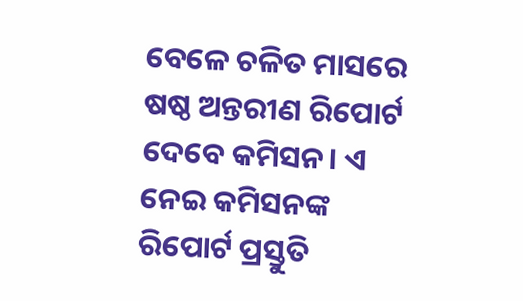ବେଳେ ଚଳିତ ମାସରେ ଷଷ୍ଠ ଅନ୍ତରୀଣ ରିପୋର୍ଟ ଦେବେ କମିସନ। ଏ ନେଇ କମିସନଙ୍କ ରିପୋର୍ଟ ପ୍ରସ୍ତୁତି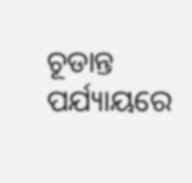ଚୂଡାନ୍ତ ପର୍ଯ୍ୟାୟରେ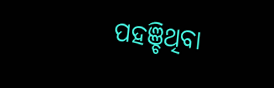ପହଞ୍ଚିଥିବା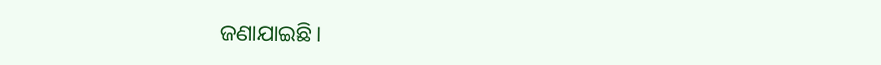ଜଣାଯାଇଛି।